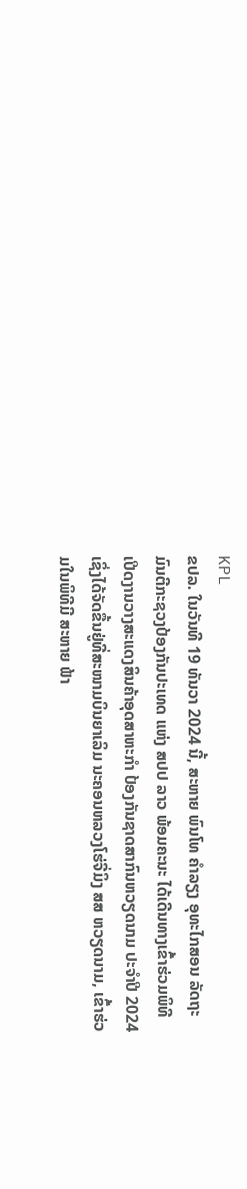KPL
ຂປລ. ໃນວັນທີ 19 ທັນວາ 2024 ນີ້, ສະຫາຍ ພົນໂທ ຄຳລຽງ ອຸທະໄກສອນ ລັດຖະມົນຕີກະຊວງປ້ອງກັນປະເທດ ແຫ່ງ ສປປ ລາວ ພ້ອມຄະນະ ໄດ້ເດີນທາງເຂົ້າຮ່ວມພິທີ ເປີດງານວາງສະແດງສິນຄ້າອຸດສາຫະກຳ ປ້ອງກັນຊາດສາກົນຫວຽດນາມ ປະຈຳປີ 2024 ເຊິ່ງໄດ້ຈັດຂື້ນຢູ່ທີ່ສະໜາມບິນຍາເລິມ ນະຄອນຫລວງໂຮ່ຈີ່ມິງ ສສ ຫວຽດນາມ, ເຂົ້າຮ່ວມໃນພິທີມີ ສະຫາຍ ຟ້າ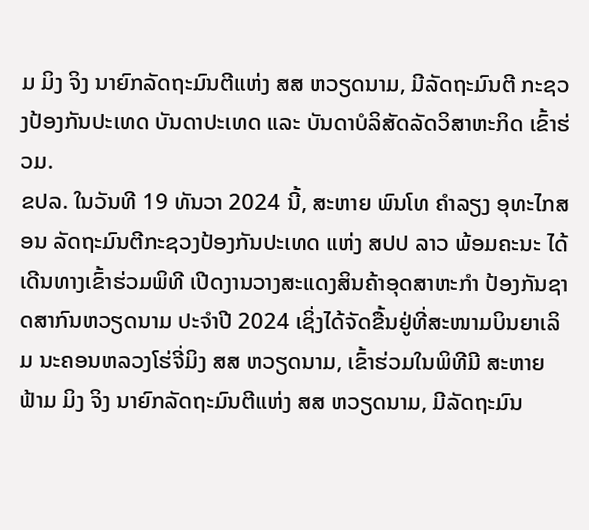ມ ມິງ ຈິງ ນາຍົກລັດຖະມົນຕີແຫ່ງ ສສ ຫວຽດນາມ, ມີລັດຖະມົນຕີ ກະຊວງປ້ອງກັນປະເທດ ບັນດາປະເທດ ແລະ ບັນດາບໍລິສັດລັດວິສາຫະກິດ ເຂົ້າຮ່ວມ.
ຂປລ. ໃນວັນທີ 19 ທັນວາ 2024 ນີ້, ສະຫາຍ ພົນໂທ ຄຳລຽງ ອຸທະໄກສອນ ລັດຖະມົນຕີກະຊວງປ້ອງກັນປະເທດ ແຫ່ງ ສປປ ລາວ ພ້ອມຄະນະ ໄດ້ເດີນທາງເຂົ້າຮ່ວມພິທີ ເປີດງານວາງສະແດງສິນຄ້າອຸດສາຫະກຳ ປ້ອງກັນຊາດສາກົນຫວຽດນາມ ປະຈຳປີ 2024 ເຊິ່ງໄດ້ຈັດຂື້ນຢູ່ທີ່ສະໜາມບິນຍາເລິມ ນະຄອນຫລວງໂຮ່ຈີ່ມິງ ສສ ຫວຽດນາມ, ເຂົ້າຮ່ວມໃນພິທີມີ ສະຫາຍ ຟ້າມ ມິງ ຈິງ ນາຍົກລັດຖະມົນຕີແຫ່ງ ສສ ຫວຽດນາມ, ມີລັດຖະມົນ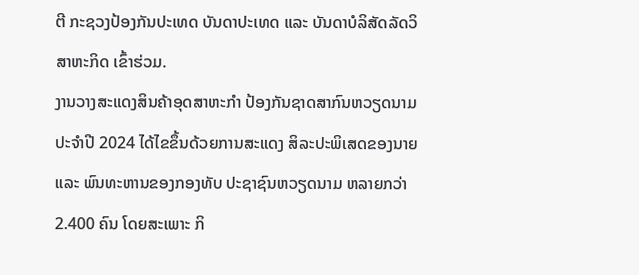ຕີ ກະຊວງປ້ອງກັນປະເທດ ບັນດາປະເທດ ແລະ ບັນດາບໍລິສັດລັດວິສາຫະກິດ ເຂົ້າຮ່ວມ.
ງານວາງສະແດງສິນຄ້າອຸດສາຫະກຳ ປ້ອງກັນຊາດສາກົນຫວຽດນາມ ປະຈຳປີ 2024 ໄດ້ໄຂຂຶ້ນດ້ວຍການສະແດງ ສິລະປະພິເສດຂອງນາຍ ແລະ ພົນທະຫານຂອງກອງທັບ ປະຊາຊົນຫວຽດນາມ ຫລາຍກວ່າ 2.400 ຄົນ ໂດຍສະເພາະ ກິ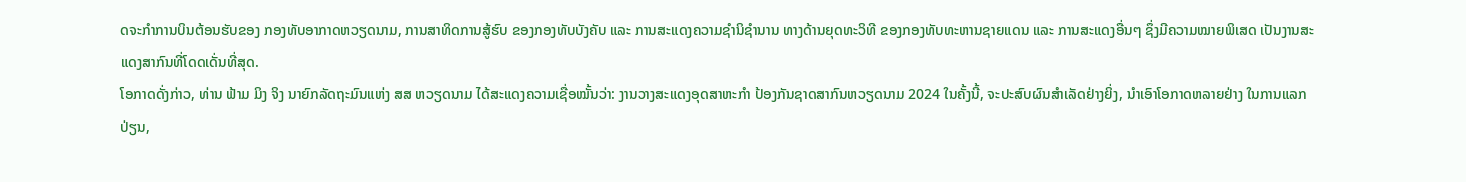ດຈະກໍາການບິນຕ້ອນຮັບຂອງ ກອງທັບອາກາດຫວຽດນາມ, ການສາທິດການສູ້ຮົບ ຂອງກອງທັບບັງຄັບ ແລະ ການສະແດງຄວາມຊໍານິຊຳນານ ທາງດ້ານຍຸດທະວິທີ ຂອງກອງທັບທະຫານຊາຍແດນ ແລະ ການສະແດງອື່ນໆ ຊຶ່ງມີຄວາມໝາຍພິເສດ ເປັນງານສະແດງສາກົນທີ່ໂດດເດັ່ນທີ່ສຸດ.
ໂອກາດດັ່ງກ່າວ, ທ່ານ ຟ້າມ ມິງ ຈິງ ນາຍົກລັດຖະມົນແຫ່ງ ສສ ຫວຽດນາມ ໄດ້ສະແດງຄວາມເຊື່ອໝັ້ນວ່າ: ງານວາງສະແດງອຸດສາຫະກຳ ປ້ອງກັນຊາດສາກົນຫວຽດນາມ 2024 ໃນຄັ້ງນີ້, ຈະປະສົບຜົນສໍາເລັດຢ່າງຍິ່ງ, ນໍາເອົາໂອກາດຫລາຍຢ່າງ ໃນການແລກປ່ຽນ,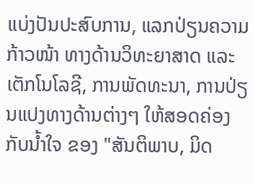ແບ່ງປັນປະສົບການ, ແລກປ່ຽນຄວາມກ້າວໜ້າ ທາງດ້ານວິທະຍາສາດ ແລະ ເຕັກໂນໂລຊີ, ການພັດທະນາ, ການປ່ຽນແປງທາງດ້ານຕ່າງໆ ໃຫ້ສອດຄ່ອງກັບນໍ້າໃຈ ຂອງ "ສັນຕິພາບ, ມິດ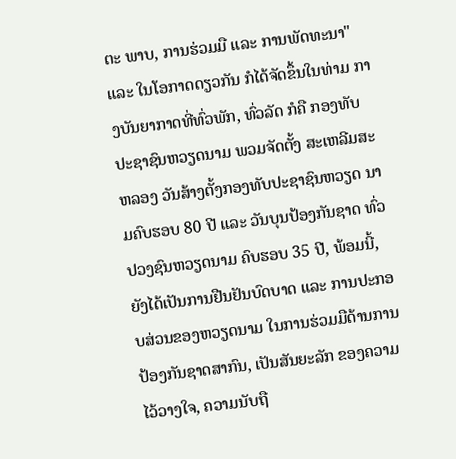ຕະ ພາບ, ການຮ່ວມມື ແລະ ການພັດທະນາ" ແລະ ໃນໂອກາດດຽວກັນ ກໍໄດ້ຈັດຂຶ້ນໃນທ່າມ ກາງບັນຍາກາດທີ່ທົ່ວພັກ, ທົ່ວລັດ ກໍຄື ກອງທັບປະຊາຊົນຫວຽດນາມ ພວມຈັດຕັ້ງ ສະເຫລີມສະຫລອງ ວັນສ້າງຕັ້ງກອງທັບປະຊາຊົນຫວຽດ ນາມຄົບຮອບ 80 ປີ ແລະ ວັນບຸນປ້ອງກັນຊາດ ທົ່ວປວງຊົນຫວຽດນາມ ຄົບຮອບ 35 ປີ, ພ້ອມນີ້, ຍັງໄດ້ເປັນການຢືນຢັນບົດບາດ ແລະ ການປະກອບສ່ວນຂອງຫວຽດນາມ ໃນການຮ່ວມມືດ້ານການປ້ອງກັນຊາດສາກົນ, ເປັນສັນຍະລັກ ຂອງຄວາມໄວ້ວາງໃຈ, ຄວາມນັບຖື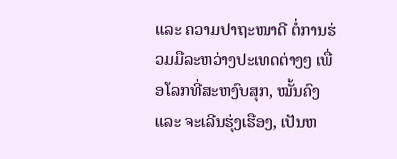ແລະ ຄວາມປາຖະໜາດີ ຕໍ່ການຮ່ວມມືລະຫວ່າງປະເທດຕ່າງໆ ເພື່ອໂລກທີ່ສະຫງົບສຸກ, ໝັ້ນຄົງ ແລະ ຈະເລີນຮຸ່ງເຮືອງ, ເປັນຫ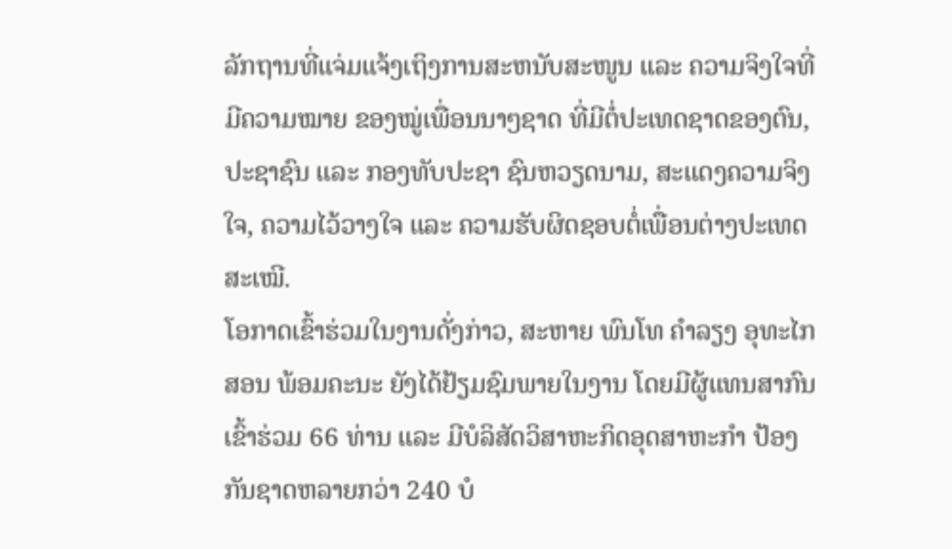ລັກຖານທີ່ແຈ່ມແຈ້ງເຖິງການສະຫນັບສະໜູນ ແລະ ຄວາມຈິງໃຈທີ່ມີຄວາມໝາຍ ຂອງໝູ່ເພື່ອນນາໆຊາດ ທີ່ມີຕໍ່ປະເທດຊາດຂອງຕົນ, ປະຊາຊົນ ແລະ ກອງທັບປະຊາ ຊົນຫວຽດນາມ, ສະແດງຄວາມຈິງໃຈ, ຄວາມໄວ້ວາງໃຈ ແລະ ຄວາມຮັບຜິດຊອບຕໍ່ເພື່ອນຕ່າງປະເທດສະເໝີ.
ໂອກາດເຂົ້າຮ່ວມໃນງານດັ່ງກ່າວ, ສະຫາຍ ພົນໂທ ຄຳລຽງ ອຸທະໄກສອນ ພ້ອມຄະນະ ຍັງໄດ້ຢ້ຽມຊົມພາຍໃນງານ ໂດຍມີຜູ້ແທນສາກົນເຂົ້າຮ່ວມ 66 ທ່ານ ແລະ ມີບໍລິສັດວິສາຫະກິດອຸດສາຫະກໍາ ປ້ອງກັນຊາດຫລາຍກວ່າ 240 ບໍ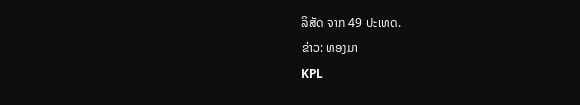ລິສັດ ຈາກ 49 ປະເທດ.
ຂ່າວ: ທອງມາ
KPL